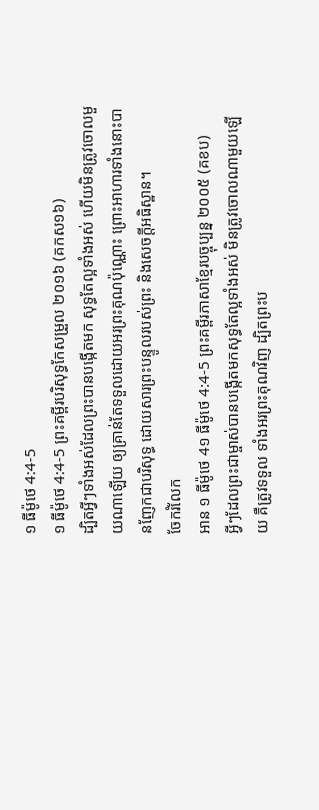១ ធីម៉ូថេ 4:4-5
១ ធីម៉ូថេ 4:4-5 ព្រះគម្ពីរបរិសុទ្ធកែសម្រួល ២០១៦ (គកស១៦)
ដ្បិតអ្វីៗទាំងអស់ដែលព្រះបានបង្កើតមក សុទ្ធតែល្អទាំងអស់ ហើយមិនត្រូវចោលមួយណាឡើយ ឲ្យគ្រាន់តែទទួលដោយអរព្រះគុណប៉ុណ្ណោះ ព្រោះអាហារទាំងនោះបានញែកជាបរិសុទ្ធ ដោយសារព្រះបន្ទូលរបស់ព្រះ និងសេចក្ដីអធិស្ឋាន។
ចែករំលែក
អាន ១ ធីម៉ូថេ 4១ ធីម៉ូថេ 4:4-5 ព្រះគម្ពីរភាសាខ្មែរបច្ចុប្បន្ន ២០០៥ (គខប)
អ្វីៗដែលព្រះជាម្ចាស់បានបង្កើតមកសុទ្ធតែល្អទាំងអស់ មិនត្រូវចោលណាមួយឡើយ គឺត្រូវទទួល ទាំងអរព្រះគុណវិញ ដ្បិតព្រះប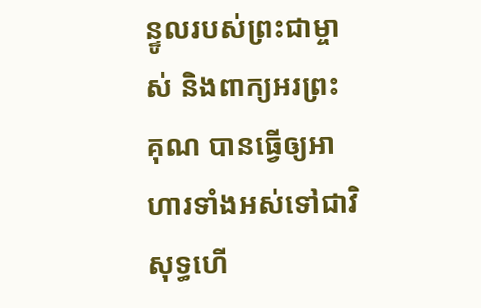ន្ទូលរបស់ព្រះជាម្ចាស់ និងពាក្យអរព្រះគុណ បានធ្វើឲ្យអាហារទាំងអស់ទៅជាវិសុទ្ធហើ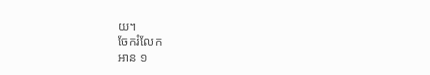យ។
ចែករំលែក
អាន ១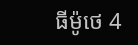ធីម៉ូថេ 4